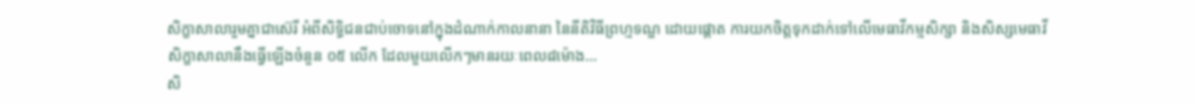សិក្ខាសាលារួមគ្នាជាស៊េរី អំពីសិទ្ធិជនជាប់ចោទនៅក្នុងដំណាក់កាលនានា នៃនីតិវិធីព្រហ្មទណ្ឌ ដោយផ្តោត ការយកចិត្តទុកដាក់ទៅលើមេធាវីកម្មសិក្សា និងសិស្សមេធាវី
សិក្ខាសាលានឹងធ្វើឡើងចំនួន ០៥ លើក ដែលមួយលើកៗមានរយៈពេល៨ម៉ោង...
សិ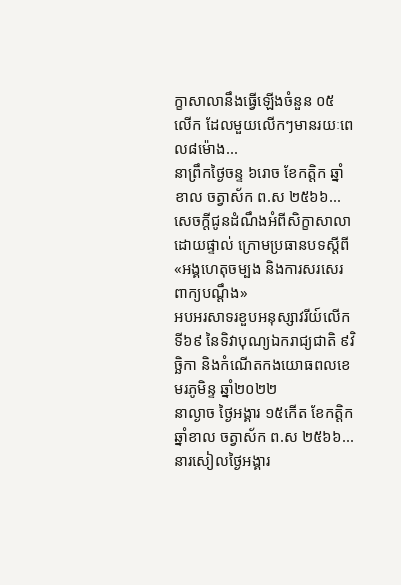ក្ខាសាលានឹងធ្វើឡើងចំនួន ០៥ លើក ដែលមួយលើកៗមានរយៈពេល៨ម៉ោង...
នាព្រឹកថ្ងៃចន្ទ ៦រោច ខែកត្តិក ឆ្នាំខាល ចត្វាស័ក ព.ស ២៥៦៦...
សេចក្តីជូនដំណឹងអំពីសិក្ខាសាលាដោយផ្ទាល់ ក្រោមប្រធានបទស្តីពី «អង្គហេតុចម្បង និងការសរសេរពាក្យបណ្តឹង»
អបអរសាទរខួបអនុស្សាវរីយ៍លើកទី៦៩ នៃទិវាបុណ្យឯករាជ្យជាតិ ៩វិច្ឆិកា និងកំណេីតកងយោធពលខេមរភូមិន្ទ ឆ្នាំ២០២២
នាល្ងាច ថ្ងៃអង្គារ ១៥កើត ខែកត្តិក ឆ្នាំខាល ចត្វាស័ក ព.ស ២៥៦៦...
នារសៀលថ្ងៃអង្គារ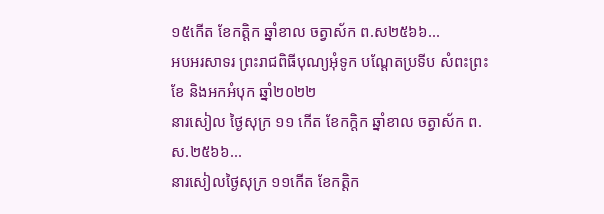១៥កេីត ខែកត្តិក ឆ្នាំខាល ចត្វាស័ក ព.ស២៥៦៦...
អបអរសាទរ ព្រះរាជពិធីបុណ្យអុំទូក បណ្តែតប្រទីប សំពះព្រះខែ និងអកអំបុក ឆ្នាំ២០២២
នារសៀល ថ្ងៃសុក្រ ១១ កើត ខែកក្តិក ឆ្នាំខាល ចត្វាស័ក ព.ស.២៥៦៦...
នារសៀលថ្ងៃសុក្រ ១១កើត ខែកត្តិក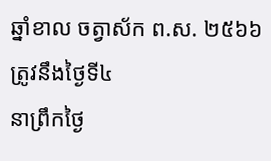ឆ្នាំខាល ចត្វាស័ក ព.ស. ២៥៦៦ ត្រូវនឹងថ្ងៃទី៤
នាព្រឹកថ្ងៃ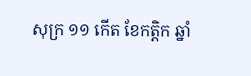សុក្រ ១១ កើត ខែកត្តិក ឆ្នាំ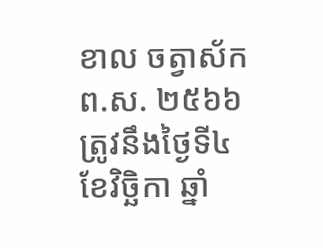ខាល ចត្វាស័ក ព.ស. ២៥៦៦ ត្រូវនឹងថ្ងៃទី៤ ខែវិច្ឆិកា ឆ្នាំ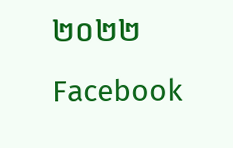២០២២
Facebook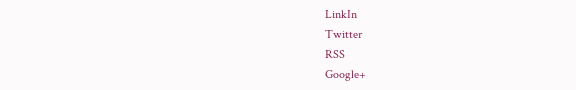LinkIn
Twitter
RSS
Google+